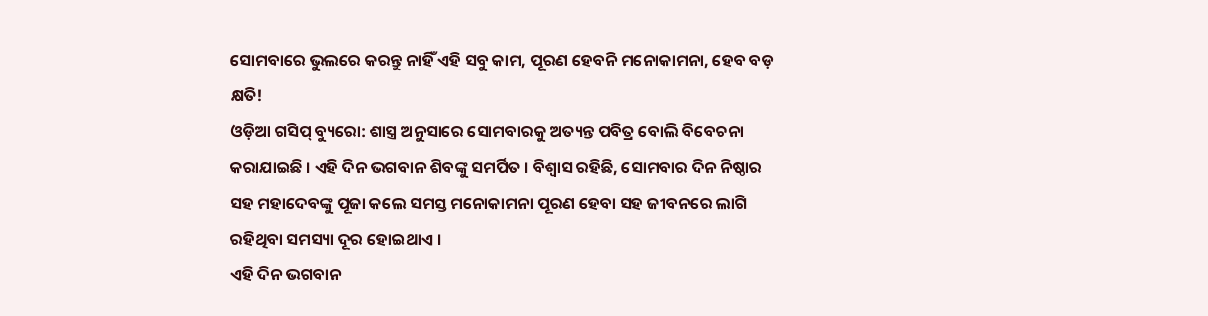ସୋମବାରେ ଭୁଲରେ କରନ୍ତୁ ନାହିଁ ଏହି ସବୁ କାମ, ପୂରଣ ହେବନି ମନୋକାମନା, ହେବ ବଡ଼ କ୍ଷତି!
ଓଡ଼ିଆ ଗସିପ୍ ବ୍ୟୁରୋ: ଶାସ୍ତ୍ର ଅନୁସାରେ ସୋମବାରକୁ ଅତ୍ୟନ୍ତ ପବିତ୍ର ବୋଲି ବିବେଚନା କରାଯାଇଛି । ଏହି ଦିନ ଭଗବାନ ଶିବଙ୍କୁ ସମର୍ପିତ । ବିଶ୍ବାସ ରହିଛି, ସୋମବାର ଦିନ ନିଷ୍ଠାର ସହ ମହାଦେବଙ୍କୁ ପୂଜା କଲେ ସମସ୍ତ ମନୋକାମନା ପୂରଣ ହେବା ସହ ଜୀବନରେ ଲାଗି ରହିଥିବା ସମସ୍ୟା ଦୂର ହୋଇଥାଏ ।
ଏହି ଦିନ ଭଗବାନ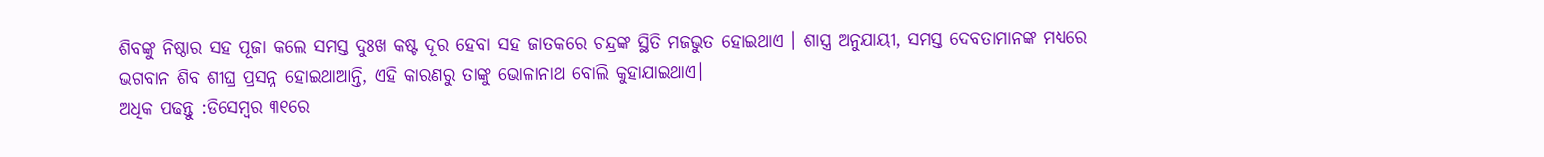ଶିବଙ୍କୁ ନିଷ୍ଠାର ସହ ପୂଜା କଲେ ସମସ୍ତ ଦୁଃଖ କଷ୍ଟ ଦୂର ହେବା ସହ ଜାତକରେ ଚନ୍ଦ୍ରଙ୍କ ସ୍ଥିତି ମଜଭୁତ ହୋଇଥାଏ । ଶାସ୍ତ୍ର ଅନୁଯାୟୀ, ସମସ୍ତ ଦେବତାମାନଙ୍କ ମଧ୍ୟରେ ଭଗବାନ ଶିବ ଶୀଘ୍ର ପ୍ରସନ୍ନ ହୋଇଥାଆନ୍ତି, ଏହି କାରଣରୁ ତାଙ୍କୁ ଭୋଳାନାଥ ବୋଲି କୁହାଯାଇଥାଏ।
ଅଧିକ ପଢନ୍ତୁ :ଡିସେମ୍ବର ୩୧ରେ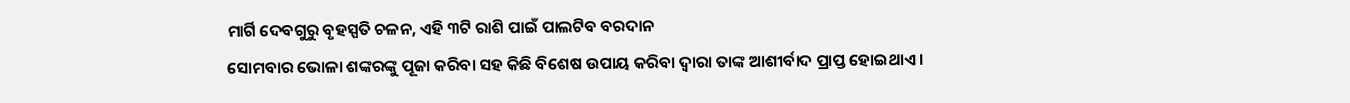ମାର୍ଗି ଦେବଗୁରୁ ବୃହସ୍ପତି ଚଳନ, ଏହି ୩ଟି ରାଶି ପାଇଁ ପାଲଟିବ ବରଦାନ
ସୋମବାର ଭୋଳା ଶଙ୍କରଙ୍କୁ ପୂଜା କରିବା ସହ କିଛି ବିଶେଷ ଉପାୟ କରିବା ଦ୍ବାରା ତାଙ୍କ ଆଶୀର୍ବାଦ ପ୍ରାପ୍ତ ହୋଇଥାଏ ।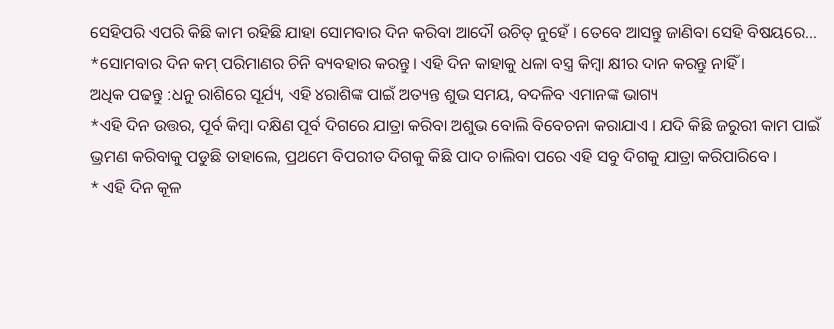ସେହିପରି ଏପରି କିଛି କାମ ରହିଛି ଯାହା ସୋମବାର ଦିନ କରିବା ଆଦୌ ଉଚିତ୍ ନୁହେଁ । ତେବେ ଆସନ୍ତୁ ଜାଣିବା ସେହି ବିଷୟରେ...
*ସୋମବାର ଦିନ କମ୍ ପରିମାଣର ଚିନି ବ୍ୟବହାର କରନ୍ତୁ। ଏହି ଦିନ କାହାକୁ ଧଳା ବସ୍ତ୍ର କିମ୍ବା କ୍ଷୀର ଦାନ କରନ୍ତୁ ନାହିଁ ।
ଅଧିକ ପଢନ୍ତୁ :ଧନୁ ରାଶିରେ ସୂର୍ଯ୍ୟ, ଏହି ୪ରାଶିଙ୍କ ପାଇଁ ଅତ୍ୟନ୍ତ ଶୁଭ ସମୟ, ବଦଳିବ ଏମାନଙ୍କ ଭାଗ୍ୟ
*ଏହି ଦିନ ଉତ୍ତର, ପୂର୍ବ କିମ୍ବା ଦକ୍ଷିଣ ପୂର୍ବ ଦିଗରେ ଯାତ୍ରା କରିବା ଅଶୁଭ ବୋଲି ବିବେଚନା କରାଯାଏ । ଯଦି କିଛି ଜରୁରୀ କାମ ପାଇଁ ଭ୍ରମଣ କରିବାକୁ ପଡୁଛି ତାହାଲେ, ପ୍ରଥମେ ବିପରୀତ ଦିଗକୁ କିଛି ପାଦ ଚାଲିବା ପରେ ଏହି ସବୁ ଦିଗକୁ ଯାତ୍ରା କରିପାରିବେ ।
* ଏହି ଦିନ କୂଳ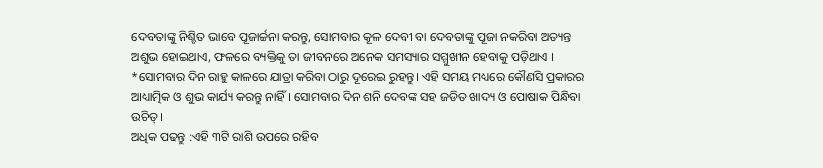ଦେବତାଙ୍କୁ ନିଶ୍ଚିତ ଭାବେ ପୂଜାର୍ଚ୍ଚନା କରନ୍ତୁ, ସୋମବାର କୂଳ ଦେବୀ ବା ଦେବତାଙ୍କୁ ପୂଜା ନକରିବା ଅତ୍ୟନ୍ତ ଅଶୁଭ ହୋଇଥାଏ, ଫଳରେ ବ୍ୟକ୍ତିକୁ ତା ଜୀବନରେ ଅନେକ ସମସ୍ୟାର ସମ୍ମୁଖୀନ ହେବାକୁ ପଡ଼ିଥାଏ ।
*ସୋମବାର ଦିନ ରାହୁ କାଳରେ ଯାତ୍ରା କରିବା ଠାରୁ ଦୂରେଇ ରୁହନ୍ତୁ। ଏହି ସମୟ ମଧ୍ୟରେ କୌଣସି ପ୍ରକାରର ଆଧ୍ୟାତ୍ମିକ ଓ ଶୁଭ କାର୍ଯ୍ୟ କରନ୍ତୁ ନାହିଁ । ସୋମବାର ଦିନ ଶନି ଦେବଙ୍କ ସହ ଜଡିତ ଖାଦ୍ୟ ଓ ପୋଷାକ ପିନ୍ଧିବା ଉଚିତ୍।
ଅଧିକ ପଢନ୍ତୁ :ଏହି ୩ଟି ରାଶି ଉପରେ ରହିବ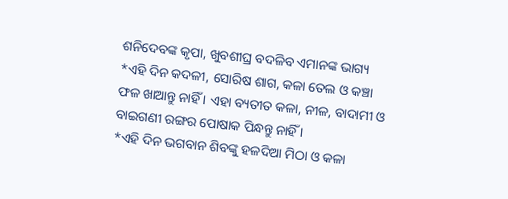ଶନିଦେବଙ୍କ କୃପା, ଖୁବଶୀଘ୍ର ବଦଳିବ ଏମାନଙ୍କ ଭାଗ୍ୟ
*ଏହି ଦିନ କଦଳୀ, ସୋରିଷ ଶାଗ, କଳା ତେଲ ଓ କଞ୍ଚା ଫଳ ଖାଆନ୍ତୁ ନାହିଁ । ଏହା ବ୍ୟତୀତ କଳା, ନୀଳ, ବାଦାମୀ ଓ ବାଇଗଣୀ ରଙ୍ଗର ପୋଷାକ ପିନ୍ଧନ୍ତୁ ନାହିଁ ।
*ଏହି ଦିନ ଭଗବାନ ଶିବଙ୍କୁ ହଳଦିଆ ମିଠା ଓ କଳା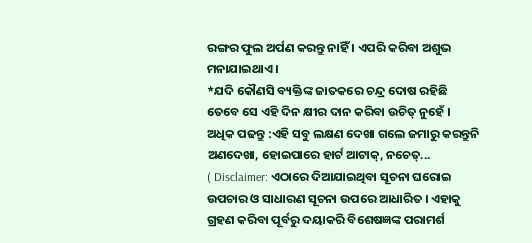ରଙ୍ଗର ଫୁଲ ଅର୍ପଣ କରନ୍ତୁ ନାହିଁ । ଏପରି କରିବା ଅଶୁଭ ମନାଯାଇଥାଏ ।
*ଯଦି କୌଣସି ବ୍ୟକ୍ତିଙ୍କ ଜାତକରେ ଚନ୍ଦ୍ର ଦୋଷ ରହିଛି ତେବେ ସେ ଏହି ଦିନ କ୍ଷୀର ଦାନ କରିବା ଉଚିତ୍ ନୁହେଁ ।
ଅଧିକ ପଢନ୍ତୁ :ଏହି ସବୁ ଲକ୍ଷଣ ଦେଖା ଗଲେ ଜମାରୁ କରନ୍ତୁନି ଅଣଦେଖା, ହୋଇପାରେ ହାର୍ଟ ଆଟାକ୍, ନଚେତ୍...
( Disclaimer: ଏଠାରେ ଦିଆଯାଇଥିବା ସୂଚନା ଘରୋଇ ଉପଚାର ଓ ସାଧାରଣ ସୂଚନା ଉପରେ ଆଧାରିତ । ଏହାକୁ ଗ୍ରହଣ କରିବା ପୂର୍ବରୁ ଦୟାକରି ବିଶେଷଜ୍ଞଙ୍କ ପରାମର୍ଶ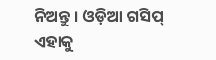ନିଅନ୍ତୁ । ଓଡ଼ିଆ ଗସିପ୍ ଏହାକୁ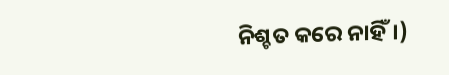ନିଶ୍ଚତ କରେ ନାହିଁ।)